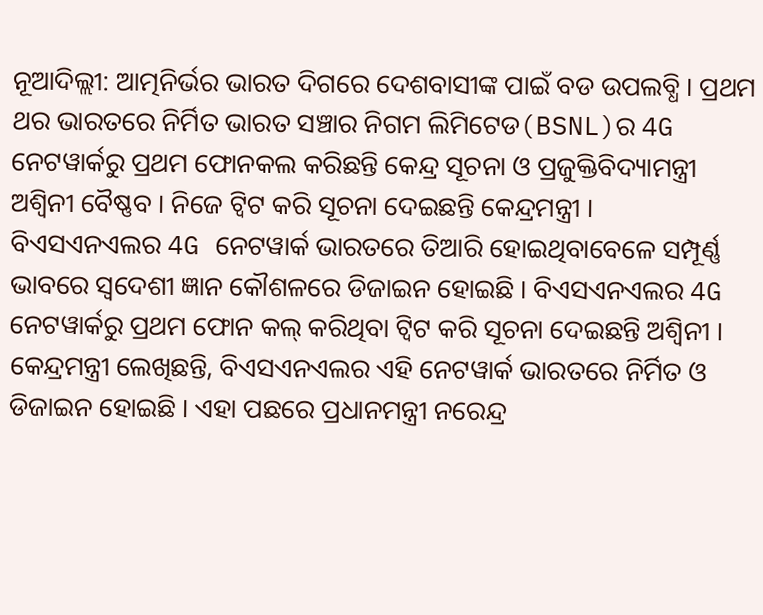ନୂଆଦିଲ୍ଲୀ: ଆତ୍ମନିର୍ଭର ଭାରତ ଦିଗରେ ଦେଶବାସୀଙ୍କ ପାଇଁ ବଡ ଉପଲବ୍ଧି । ପ୍ରଥମ ଥର ଭାରତରେ ନିର୍ମିତ ଭାରତ ସଞ୍ଚାର ନିଗମ ଲିମିଟେଡ(BSNL)ର 4G ନେଟୱାର୍କରୁ ପ୍ରଥମ ଫୋନକଲ କରିଛନ୍ତି କେନ୍ଦ୍ର ସୂଚନା ଓ ପ୍ରଜୁକ୍ତିବିଦ୍ୟାମନ୍ତ୍ରୀ ଅଶ୍ବିନୀ ବୈଷ୍ଣବ । ନିଜେ ଟ୍ବିଟ କରି ସୂଚନା ଦେଇଛନ୍ତି କେନ୍ଦ୍ରମନ୍ତ୍ରୀ ।
ବିଏସଏନଏଲର 4G ନେଟୱାର୍କ ଭାରତରେ ତିଆରି ହୋଇଥିବାବେଳେ ସମ୍ପୂର୍ଣ୍ଣ ଭାବରେ ସ୍ବଦେଶୀ ଜ୍ଞାନ କୌଶଳରେ ଡିଜାଇନ ହୋଇଛି । ବିଏସଏନଏଲର 4G ନେଟୱାର୍କରୁ ପ୍ରଥମ ଫୋନ କଲ୍ କରିଥିବା ଟ୍ବିଟ କରି ସୂଚନା ଦେଇଛନ୍ତି ଅଶ୍ବିନୀ ।
କେନ୍ଦ୍ରମନ୍ତ୍ରୀ ଲେଖିଛନ୍ତି, ବିଏସଏନଏଲର ଏହି ନେଟୱାର୍କ ଭାରତରେ ନିର୍ମିତ ଓ ଡିଜାଇନ ହୋଇଛି । ଏହା ପଛରେ ପ୍ରଧାନମନ୍ତ୍ରୀ ନରେନ୍ଦ୍ର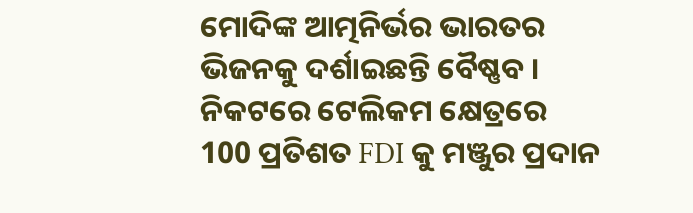ମୋଦିଙ୍କ ଆତ୍ମନିର୍ଭର ଭାରତର ଭିଜନକୁ ଦର୍ଶାଇଛନ୍ତି ବୈଷ୍ଣବ ।
ନିକଟରେ ଟେଲିକମ କ୍ଷେତ୍ରରେ 100 ପ୍ରତିଶତ FDI କୁ ମଞ୍ଜୁର ପ୍ରଦାନ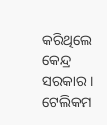କରିଥିଲେ କେନ୍ଦ୍ର ସରକାର । ଟେଲିକମ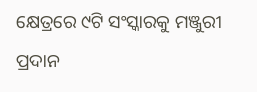କ୍ଷେତ୍ରରେ ୯ଟି ସଂସ୍କାରକୁ ମଞ୍ଜୁରୀ ପ୍ରଦାନ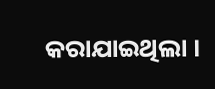କରାଯାଇଥିଲା ।